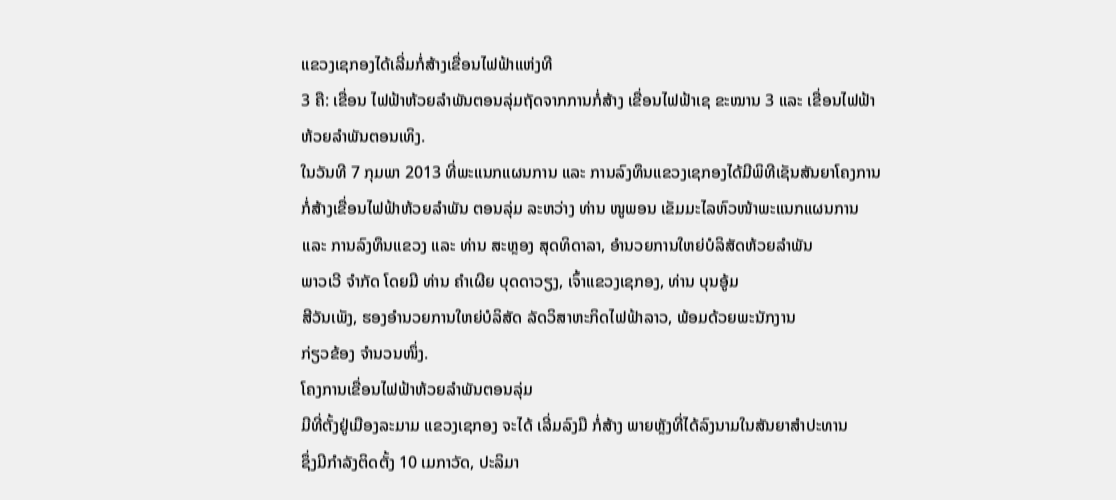ແຂວງເຊກອງໄດ້ເລີ່ມກໍ່ສ້າງເຂື່ອນໄຟຟ້າແຫ່ງທີ
3 ຄື: ເຂື່ອນ ໄຟຟ້າຫ້ວຍລຳພັນຕອນລຸ່ມຖັດຈາກການກໍ່ສ້າງ ເຂື່ອນໄຟຟ້າເຊ ຂະໝານ 3 ແລະ ເຂື່ອນໄຟຟ້າ
ຫ້ວຍລຳພັນຕອນເທິງ.
ໃນວັນທີ 7 ກຸມພາ 2013 ທີ່ພະແນກແຜນການ ແລະ ການລົງທຶນແຂວງເຊກອງໄດ້ມີພິທີເຊັນສັນຍາໂຄງການ
ກໍ່ສ້າງເຂື່ອນໄຟຟ້າຫ້ວຍລຳພັນ ຕອນລຸ່ມ ລະຫວ່າງ ທ່ານ ໜູພອນ ເຂັມມະໄລຫົວໜ້າພະແນກແຜນການ
ແລະ ການລົງທຶນແຂວງ ແລະ ທ່ານ ສະຫຼອງ ສຸດທິດາລາ, ອຳນວຍການໃຫຍ່ບໍລິສັດຫ້ວຍລຳພັນ
ພາວເວີ ຈຳກັດ ໂດຍມີ ທ່ານ ຄຳເຜີຍ ບຸດດາວຽງ, ເຈົ້າແຂວງເຊກອງ, ທ່ານ ບຸນອູ້ມ
ສີວັນເພັງ, ຮອງອຳນວຍການໃຫຍ່ບໍລິສັດ ລັດວິສາຫະກິດໄຟຟ້າລາວ, ພ້ອມດ້ວຍພະນັກງານ
ກ່ຽວຂ້ອງ ຈຳນວນໜຶ່ງ.
ໂຄງການເຂື່ອນໄຟຟ້າຫ້ວຍລຳພັນຕອນລຸ່ມ
ມີທີ່ຕັ້ງຢູ່ເມືອງລະມາມ ແຂວງເຊກອງ ຈະໄດ້ ເລີ່ມລົງມື ກໍ່ສ້າງ ພາຍຫຼັງທີ່ໄດ້ລົງນາມໃນສັນຍາສຳປະທານ
ຊຶ່ງມີກຳລັງຕິດຕັ້ງ 10 ເມກາວັດ, ປະລິມາ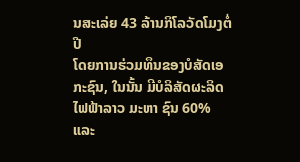ນສະເລ່ຍ 43 ລ້ານກິໂລວັດໂມງຕໍ່ປີ
ໂດຍການຮ່ວມທຶນຂອງບໍສັດເອກະຊົນ, ໃນນັ້ນ ມີບໍລິສັດຜະລິດໄຟຟ້າລາວ ມະຫາ ຊົນ 60% ແລະ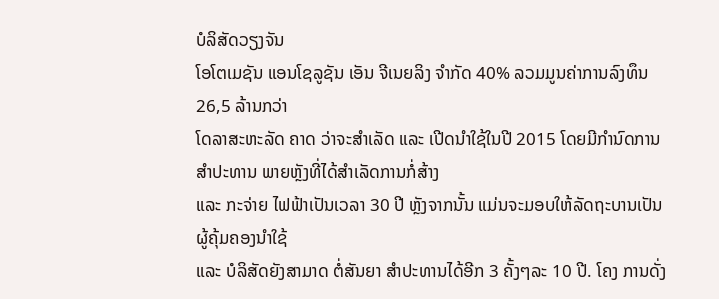ບໍລິສັດວຽງຈັນ
ໂອໂຕເມຊັນ ແອນໂຊລູຊັນ ເອັນ ຈີເນຍລິງ ຈຳກັດ 40% ລວມມູນຄ່າການລົງທຶນ 26,5 ລ້ານກວ່າ
ໂດລາສະຫະລັດ ຄາດ ວ່າຈະສຳເລັດ ແລະ ເປີດນຳໃຊ້ໃນປີ 2015 ໂດຍມີກຳນົດການສຳປະທານ ພາຍຫຼັງທີ່ໄດ້ສຳເລັດການກໍ່ສ້າງ
ແລະ ກະຈ່າຍ ໄຟຟ້າເປັນເວລາ 30 ປີ ຫຼັງຈາກນັ້ນ ແມ່ນຈະມອບໃຫ້ລັດຖະບານເປັນຜູ້ຄຸ້ມຄອງນຳໃຊ້
ແລະ ບໍລິສັດຍັງສາມາດ ຕໍ່ສັນຍາ ສຳປະທານໄດ້ອີກ 3 ຄັ້ງໆລະ 10 ປີ. ໂຄງ ການດັ່ງ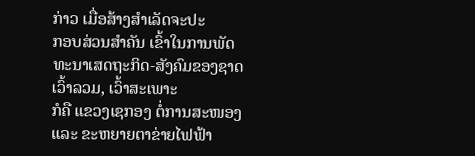ກ່າວ ເມື່ອສ້າງສຳເລັດຈະປະ
ກອບສ່ວນສຳຄັນ ເຂົ້າໃນການພັດທະນາເສດຖະກິດ-ສັງຄົມຂອງຊາດເວົ້າລວມ, ເວົ້າສະເພາະ
ກໍຄື ແຂວງເຊກອງ ຕໍ່ການສະໜອງ ແລະ ຂະຫຍາຍຕາຂ່າຍໄຟຟ້າ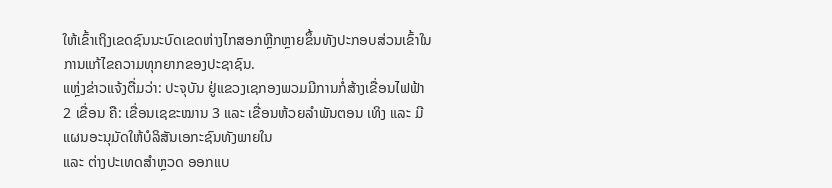ໃຫ້ເຂົ້າເຖິງເຂດຊົນນະບົດເຂດຫ່າງໄກສອກຫຼີກຫຼາຍຂຶ້ນທັງປະກອບສ່ວນເຂົ້າໃນການແກ້ໄຂຄວາມທຸກຍາກຂອງປະຊາຊົນ.
ແຫຼ່ງຂ່າວແຈ້ງຕື່ມວ່າ: ປະຈຸບັນ ຢູ່ແຂວງເຊກອງພວມມີການກໍ່ສ້າງເຂື່ອນໄຟຟ້າ
2 ເຂື່ອນ ຄື: ເຂື່ອນເຊຂະໝານ 3 ແລະ ເຂື່ອນຫ້ວຍລຳພັນຕອນ ເທິງ ແລະ ມີແຜນອະນຸມັດໃຫ້ບໍລິສັນເອກະຊົນທັງພາຍໃນ
ແລະ ຕ່າງປະເທດສຳຫຼວດ ອອກແບ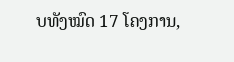ບທັງໝົດ 17 ໂຄງການ,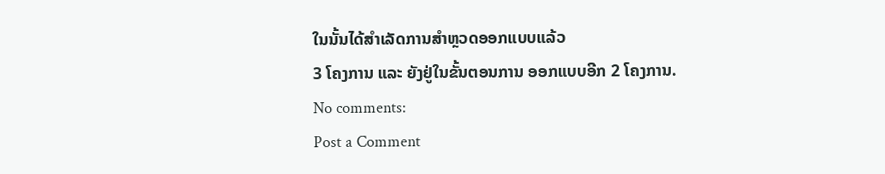ໃນນັ້ນໄດ້ສຳເລັດການສຳຫຼວດອອກແບບແລ້ວ
3 ໂຄງການ ແລະ ຍັງຢູ່ໃນຂັ້ນຕອນການ ອອກແບບອີກ 2 ໂຄງການ.
No comments:
Post a Comment